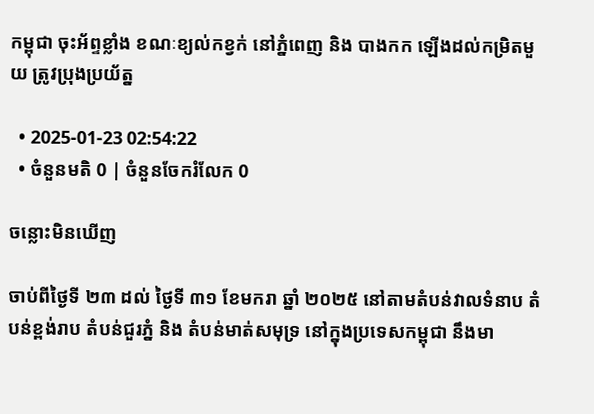កម្ពុជា ចុះអ័ព្ទខ្លាំង ខណៈខ្យល់កខ្វក់ នៅភ្នំពេញ និង បាងកក ឡើងដល់កម្រិតមួយ ត្រូវប្រុងប្រយ័ត្ន

  • 2025-01-23 02:54:22
  • ចំនួនមតិ 0 | ចំនួនចែករំលែក 0

ចន្លោះមិនឃើញ

ចាប់ពីថ្ងៃទី ២៣ ដល់ ថ្ងៃទី ៣១ ខែមករា ឆ្នាំ ២០២៥ នៅតាមតំបន់វាលទំនាប តំបន់ខ្ពង់រាប តំបន់ជួរភ្នំ និង តំបន់មាត់សមុទ្រ នៅក្នុងប្រទេសកម្ពុជា នឹងមា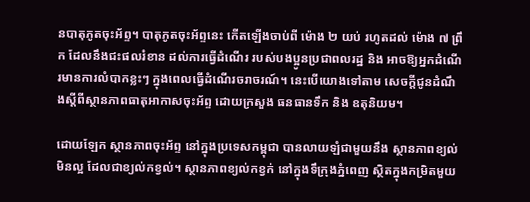នបាតុភូតចុះអ័ព្ទ។ បាតុភូតចុះអ័ព្ទនេះ កើតឡើងចាប់ពី ម៉ោង ២ យប់ រហូតដល់ ម៉ោង ៧ ព្រឹក ដែលនឹងជះផលរំខាន ដល់ការធ្វើដំណើរ របស់បងប្អូនប្រជាពលរដ្ឋ និង អាចឱ្យអ្នកដំណើរមានការលំបាកខ្លះៗ ក្នុងពេលធ្វើដំណើរចរាចរណ៍។ នេះបើយោងទៅតាម សេចក្តីជូនដំណឹងស្តីពីស្ថានភាពធាតុអាកាសចុះអ័ព្ទ ដោយក្រសួង ធនធានទឹក និង ឧតុនិយម។

ដោយឡែក ស្ថានភាពចុះអ័ព្ទ នៅក្នុងប្រទេសកម្ពុជា បានលាយឡំជាមួយនឹង ស្ថានភាពខ្យល់មិនល្អ ដែលជាខ្យល់កខ្វល់។ ស្ថានភាពខ្យល់កខ្វក់ នៅក្នុងទឹក្រុងភ្នំពេញ ស្ថិតក្នុងកម្រិតមួយ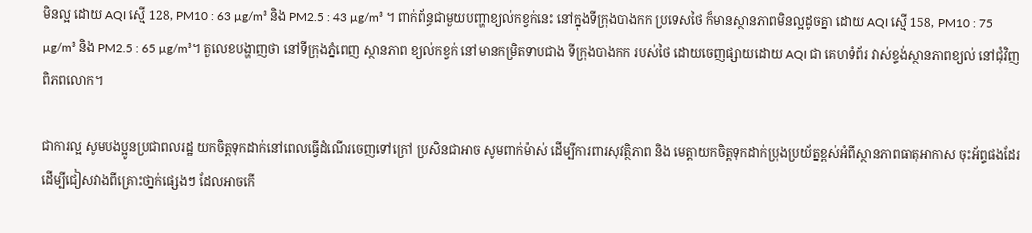មិនល្អ ដោយ AQI ស្មើ 128, PM10 : 63 µg/m³ និង PM2.5 : 43 µg/m³ ។ ពាក់ព័ន្ធជាមួយបញ្ហាខ្យល់កខ្វក់នេះ នៅក្នុងទីក្រុងបាងកក ប្រទេសថៃ ក៏មានស្ថានភាពមិនល្អដូចគ្នា ដោយ AQI ស្មើ 158, PM10 : 75 µg/m³ និង PM2.5 : 65 µg/m³។ តួលេខបង្ហាញថា នៅទីក្រុងភ្នំពេញ ស្ថានភាព ខ្យល់កខ្វក់ នៅមានកម្រិតទាបជាង ទីក្រុងបាងកក របស់ថៃ ដោយចេញផ្សាយដោយ AQI ជា គេហទំព័រ វាស់ខ្ទង់ស្ថានភាពខ្យល់ នៅជុំវិញពិភពលោក។

ជាការល្អ សូមបងប្អូនប្រជាពលរដ្ឋ យកចិត្តទុកដាក់នៅពេលធ្វើដំណើរចេញទៅក្រៅ ប្រសិនជាអាច សូមពាក់ម៉ាស់ ដើម្បីការពារសុវត្ថិភាព និង មេត្តាយកចិត្តទុកដាក់ប្រុងប្រយ័ត្នខ្ពស់អំពីស្ថានភាពធាតុអាកាស ចុះអ័ព្ទផងដែរ ដើម្បីជៀសវាងពីគ្រោះថា្នក់ផ្សេងៗ ដែលអាចកើ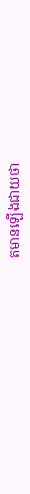តមានឡើងជាយថា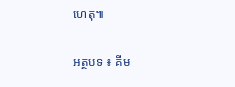ហេតុ៕

អត្ថបទ ៖ គីម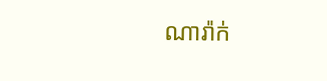ណារ៉ាក់